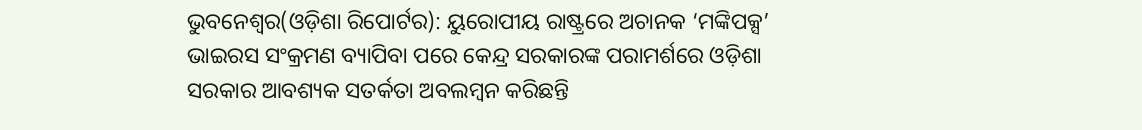ଭୁବନେଶ୍ୱର(ଓଡ଼ିଶା ରିପୋର୍ଟର): ୟୁରୋପୀୟ ରାଷ୍ଟ୍ରରେ ଅଚାନକ ‘ମଙ୍କିପକ୍ସ’ ଭାଇରସ ସଂକ୍ରମଣ ବ୍ୟାପିବା ପରେ କେନ୍ଦ୍ର ସରକାରଙ୍କ ପରାମର୍ଶରେ ଓଡ଼ିଶା ସରକାର ଆବଶ୍ୟକ ସତର୍କତା ଅବଲମ୍ବନ କରିଛନ୍ତି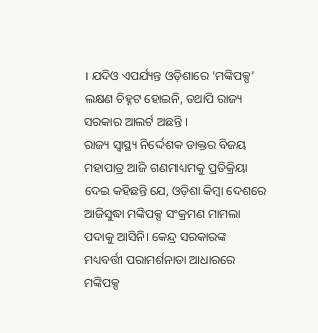। ଯଦିଓ ଏପର୍ଯ୍ୟନ୍ତ ଓଡ଼ିଶାରେ ‘ମଙ୍କିପକ୍ସ’ ଲକ୍ଷଣ ଚିହ୍ନଟ ହୋଇନି, ତଥାପି ରାଜ୍ୟ ସରକାର ଆଲର୍ଟ ଅଛନ୍ତି ।
ରାଜ୍ୟ ସ୍ୱାସ୍ଥ୍ୟ ନିର୍ଦ୍ଦେଶକ ଡାକ୍ତର ବିଜୟ ମହାପାତ୍ର ଆଜି ଗଣମାଧ୍ୟମକୁ ପ୍ରତିକ୍ରିୟା ଦେଇ କହିଛନ୍ତି ଯେ, ଓଡ଼ିଶା କିମ୍ବା ଦେଶରେ ଆଜିସୁଦ୍ଧା ମଙ୍କିପକ୍ସ ସଂକ୍ରମଣ ମାମଲା ପଦାକୁ ଆସିନି। କେନ୍ଦ୍ର ସରକାରଙ୍କ ମଧ୍ୟବର୍ତ୍ତୀ ପରାମର୍ଶନାତା ଆଧାରରେ ମଙ୍କିପକ୍ସ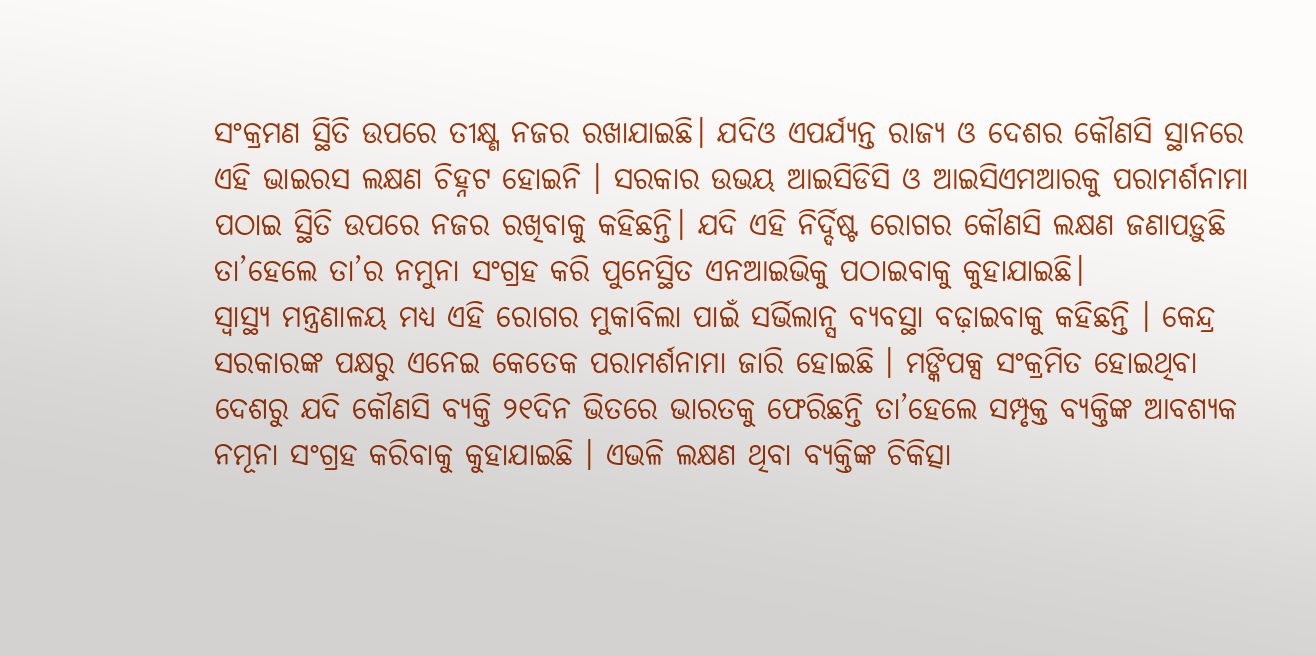ସଂକ୍ରମଣ ସ୍ଥିତି ଉପରେ ତୀକ୍ଷ୍ଣ ନଜର ରଖାଯାଇଛି। ଯଦିଓ ଏପର୍ଯ୍ୟନ୍ତ ରାଜ୍ୟ ଓ ଦେଶର କୌଣସି ସ୍ଥାନରେ ଏହି ଭାଇରସ ଲକ୍ଷଣ ଚିହ୍ନଟ ହୋଇନି । ସରକାର ଉଭୟ ଆଇସିଡିସି ଓ ଆଇସିଏମଆରକୁ ପରାମର୍ଶନାମା ପଠାଇ ସ୍ଥିତି ଉପରେ ନଜର ରଖିବାକୁ କହିଛନ୍ତି। ଯଦି ଏହି ନିର୍ଦ୍ଦିଷ୍ଟ ରୋଗର କୌଣସି ଲକ୍ଷଣ ଜଣାପଡ଼ୁଛି ତା’ହେଲେ ତା’ର ନମୁନା ସଂଗ୍ରହ କରି ପୁନେସ୍ଥିତ ଏନଆଇଭିକୁ ପଠାଇବାକୁ କୁହାଯାଇଛି।
ସ୍ୱାସ୍ଥ୍ୟ ମନ୍ତ୍ରଣାଳୟ ମଧ୍ୟ ଏହି ରୋଗର ମୁକାବିଲା ପାଇଁ ସର୍ଭିଲାନ୍ସ ବ୍ୟବସ୍ଥା ବଢ଼ାଇବାକୁ କହିଛନ୍ତି । କେନ୍ଦ୍ର ସରକାରଙ୍କ ପକ୍ଷରୁ ଏନେଇ କେତେକ ପରାମର୍ଶନାମା ଜାରି ହୋଇଛି । ମଙ୍କିପକ୍ସ ସଂକ୍ରମିତ ହୋଇଥିବା ଦେଶରୁ ଯଦି କୌଣସି ବ୍ୟକ୍ତି ୨୧ଦିନ ଭିତରେ ଭାରତକୁ ଫେରିଛନ୍ତି ତା’ହେଲେ ସମ୍ପୃକ୍ତ ବ୍ୟକ୍ତିଙ୍କ ଆବଶ୍ୟକ ନମୂନା ସଂଗ୍ରହ କରିବାକୁ କୁହାଯାଇଛି । ଏଭଳି ଲକ୍ଷଣ ଥିବା ବ୍ୟକ୍ତିଙ୍କ ଚିକିତ୍ସା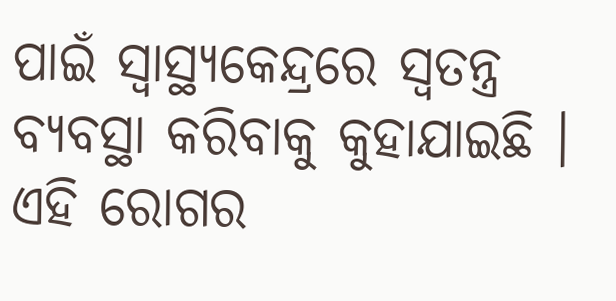ପାଇଁ ସ୍ୱାସ୍ଥ୍ୟକେନ୍ଦ୍ରରେ ସ୍ୱତନ୍ତ୍ର ବ୍ୟବସ୍ଥା କରିବାକୁ କୁହାଯାଇଛି । ଏହି ରୋଗର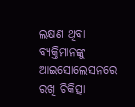ଲକ୍ଷଣ ଥିବା ବ୍ୟକ୍ତିମାନଙ୍କୁ ଆଇସୋଲେସନରେ ରଖି ଚିକିତ୍ସା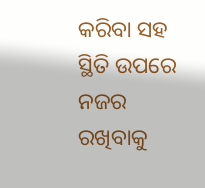କରିବା ସହ ସ୍ଥିତି ଉପରେ ନଜର ରଖିବାକୁ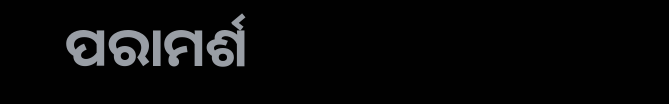ପରାମର୍ଶ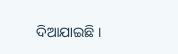ଦିଆଯାଇଛି ।